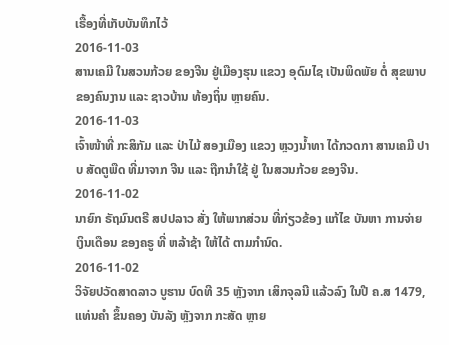ເຣື້ອງທີ່ເກັບບັນທຶກໄວ້
2016-11-03
ສານເຄມີ ໃນສວນກ້ວຍ ຂອງຈີນ ຢູ່ເມືອງຮຸນ ແຂວງ ອຸດົມໄຊ ເປັນພິດພັຍ ຕໍ່ ສຸຂພາບ ຂອງຄົນງານ ແລະ ຊາວບ້ານ ທ້ອງຖິ່ນ ຫຼາຍຄົນ.
2016-11-03
ເຈົ້າໜ້າທີ່ ກະສິກັມ ແລະ ປ່າໄມ້ ສອງເມືອງ ແຂວງ ຫຼວງນໍ້າທາ ໄດ້ກວດກາ ສານເຄມີ ປາບ ສັດຕູພືດ ທີ່ມາຈາກ ຈີນ ແລະ ຖືກນໍາໃຊ້ ຢູ່ ໃນສວນກ້ວຍ ຂອງຈີນ.
2016-11-02
ນາຍົກ ຣັຖມົນຕຣີ ສປປລາວ ສັ່ງ ໃຫ້ພາກສ່ວນ ທີ່ກ່ຽວຂ້ອງ ແກ້ໄຂ ບັນຫາ ການຈ່າຍ ເງິນເດືອນ ຂອງຄຣູ ທີ່ ຫລ້າຊ້າ ໃຫ້ໄດ້ ຕາມກໍານົດ.
2016-11-02
ວິຈັຍປວັດສາດລາວ ບູຮານ ບົດທີ 35 ຫຼັງຈາກ ເສິກຈຸລນີ ແລ້ວລົງ ໃນປີ ຄ.ສ 1479, ແທ່ນຄຳ ຂຶ້ນຄອງ ບັນລັງ ຫຼັງຈາກ ກະສັດ ຫຼາຍ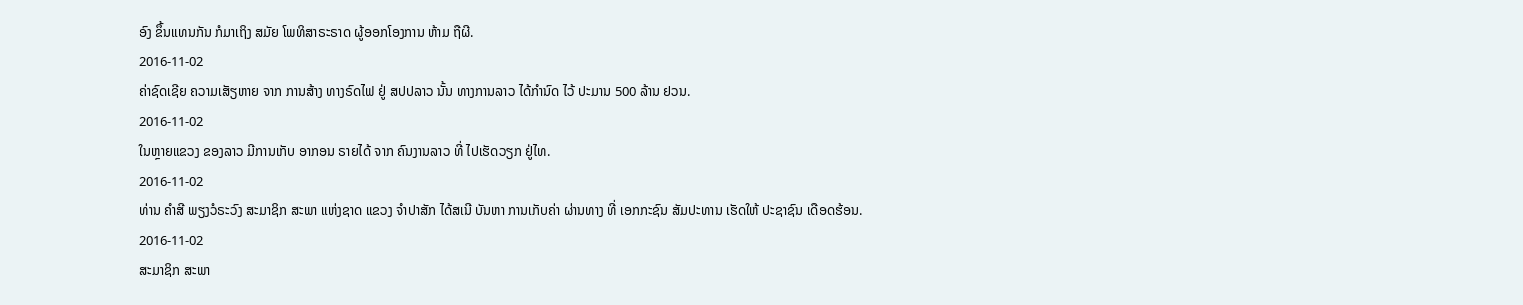ອົງ ຂຶ້ນແທນກັນ ກໍມາເຖິງ ສມັຍ ໂພທິສາຣະຣາດ ຜູ້ອອກໂອງການ ຫ້າມ ຖືຜີ.
2016-11-02
ຄ່າຊົດເຊີຍ ຄວາມເສັຽຫາຍ ຈາກ ການສ້າງ ທາງຣົດໄຟ ຢູ່ ສປປລາວ ນັ້ນ ທາງການລາວ ໄດ້ກຳນົດ ໄວ້ ປະມານ 500 ລ້ານ ຢວນ.
2016-11-02
ໃນຫຼາຍແຂວງ ຂອງລາວ ມີການເກັບ ອາກອນ ຣາຍໄດ້ ຈາກ ຄົນງານລາວ ທີ່ ໄປເຮັດວຽກ ຢູ່ໄທ.
2016-11-02
ທ່ານ ຄໍາສີ ພຽງວໍຣະວົງ ສະມາຊິກ ສະພາ ແຫ່ງຊາດ ແຂວງ ຈໍາປາສັກ ໄດ້ສເນີ ບັນຫາ ການເກັບຄ່າ ຜ່ານທາງ ທີ່ ເອກກະຊົນ ສັມປະທານ ເຮັດໃຫ້ ປະຊາຊົນ ເດືອດຮ້ອນ.
2016-11-02
ສະມາຊິກ ສະພາ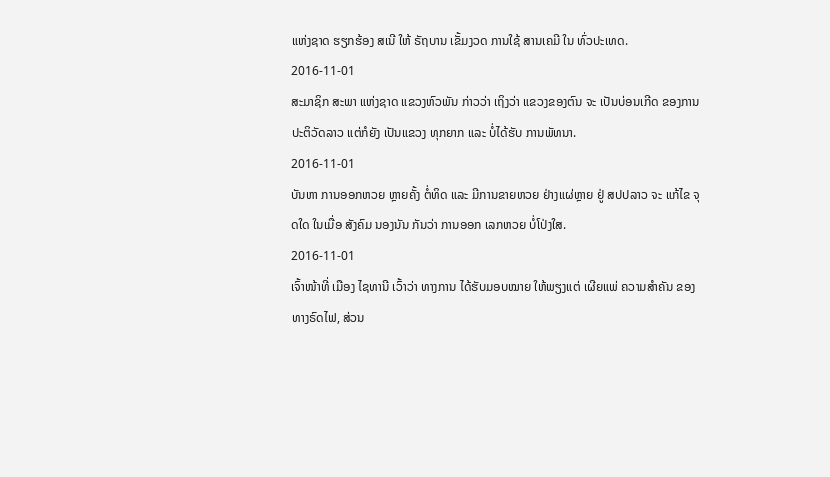ແຫ່ງຊາດ ຮຽກຮ້ອງ ສເນີ ໃຫ້ ຣັຖບານ ເຂັ້ມງວດ ການໃຊ້ ສານເຄມີ ໃນ ທົ່ວປະເທດ.
2016-11-01
ສະມາຊິກ ສະພາ ແຫ່ງຊາດ ແຂວງຫົວພັນ ກ່າວວ່າ ເຖິງວ່າ ແຂວງຂອງຕົນ ຈະ ເປັນບ່ອນເກີດ ຂອງການ ປະຕິວັດລາວ ແຕ່ກໍຍັງ ເປັນແຂວງ ທຸກຍາກ ແລະ ບໍ່ໄດ້ຮັບ ການພັທນາ.
2016-11-01
ບັນຫາ ການອອກຫວຍ ຫຼາຍຄັ້ງ ຕໍ່ທິດ ແລະ ມີການຂາຍຫວຍ ຢ່າງແຜ່ຫຼາຍ ຢູ່ ສປປລາວ ຈະ ແກ້ໄຂ ຈຸດໃດ ໃນເມື່ອ ສັງຄົມ ນອງນັນ ກັນວ່າ ການອອກ ເລກຫວຍ ບໍ່ໂປ່ງໃສ.
2016-11-01
ເຈົ້າໜ້າທີ່ ເມືອງ ໄຊທານີ ເວົ້າວ່າ ທາງການ ໄດ້ຮັບມອບໝາຍ ໃຫ້ພຽງແຕ່ ເຜີຍແພ່ ຄວາມສໍາຄັນ ຂອງ ທາງຣົດໄຟ, ສ່ວນ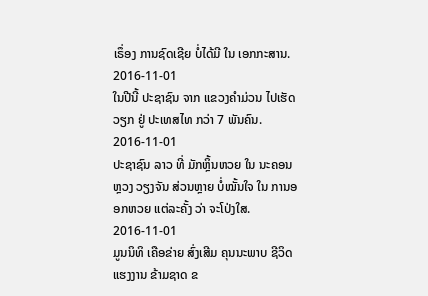ເຣຶ່ອງ ການຊົດເຊີຍ ບໍ່ໄດ້ມີ ໃນ ເອກກະສານ.
2016-11-01
ໃນປີນີ້ ປະຊາຊົນ ຈາກ ແຂວງຄຳມ່ວນ ໄປເຮັດວຽກ ຢູ່ ປະເທສໄທ ກວ່າ 7 ພັນຄົນ.
2016-11-01
ປະຊາຊົນ ລາວ ທີ່ ມັກຫຼິ້ນຫວຍ ໃນ ນະຄອນຫຼວງ ວຽງຈັນ ສ່ວນຫຼາຍ ບໍ່ໝັ້ນໃຈ ໃນ ການອອກຫວຍ ແຕ່ລະຄັ້ງ ວ່າ ຈະໂປ່ງໃສ.
2016-11-01
ມູນນິທິ ເຄືອຂ່າຍ ສົ່ງເສີມ ຄຸນນະພາບ ຊີວິດ ແຮງງານ ຂ້າມຊາດ ຂ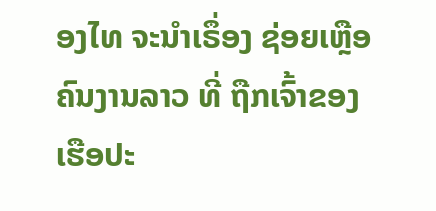ອງໄທ ຈະນໍາເຣຶ່ອງ ຊ່ອຍເຫຼືອ ຄົນງານລາວ ທີ່ ຖືກເຈົ້າຂອງ ເຮືອປະ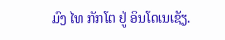ມົງ ໄທ ກັກໂຕ ຢູ່ ອິນໂດເນເຊັຽ.